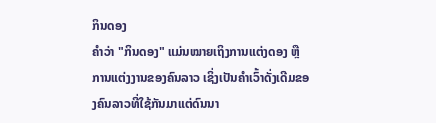ກິນດອງ
ຄຳວ່າ "ກິນດອງ" ແມ່ນໝາຍເຖິງການແຕ່ງດອງ ຫຼື ການແຕ່ງງານຂອງຄົນລາວ ເຊິ່ງເປັນຄຳເວົ້າດັ່ງເດີມຂອງຄົນລາວທີ່ໃຊ້ກັນມາແຕ່ດົນນາ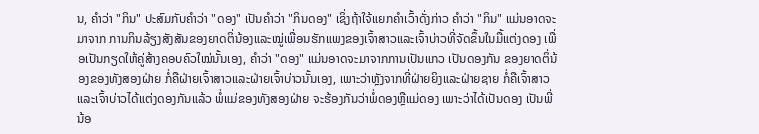ນ, ຄຳວ່າ "ກິນ" ປະສົມກັບຄຳວ່າ "ດອງ" ເປັນຄຳວ່າ "ກິນດອງ" ເຊິ່ງຖ້າໃຈ້ແຍກຄຳເວົ້າດັ່ງກ່າວ ຄຳວ່າ "ກິນ" ແມ່ນອາດຈະມາຈາກ ການກິນລ້ຽງສັງສັນຂອງຍາດຕິ່ນ້ອງແລະໝູ່ເພື່ອນຮັກແພງຂອງເຈົ້າສາວແລະເຈົ້າບ່າວທີ່ຈັດຂຶ້ນໃນມື້ແຕ່ງດອງ ເພື່ອເປັນກຽດໃຫ້ຄູ່ສ້າງຄອບຄົວໃໝ່ນັ້ນເອງ, ຄຳວ່າ "ດອງ" ແມ່ນອາດຈະມາຈາກການເປັນແກວ ເປັນດອງກັນ ຂອງຍາດຕິ່ນ້ອງຂອງທັງສອງຝ່າຍ ກໍ່ຄືຝ່າຍເຈົ້າສາວແລະຝ່າຍເຈົ້າບ່າວນັ້ນເອງ, ເພາະວ່າຫຼັງຈາກທີ່ຝ່າຍຍິງແລະຝ່າຍຊາຍ ກໍ່ຄືເຈົ້າສາວແລະເຈົ້າບ່າວໄດ້ແຕ່ງດອງກັນແລ້ວ ພໍ່ແມ່ຂອງທັງສອງຝ່າຍ ຈະຮ້ອງກັນວ່າພໍ່ດອງຫຼືແມ່ດອງ ເພາະວ່າໄດ້ເປັນດອງ ເປັນພີ່ນ້ອ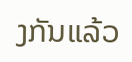ງກັນແລ້ວ